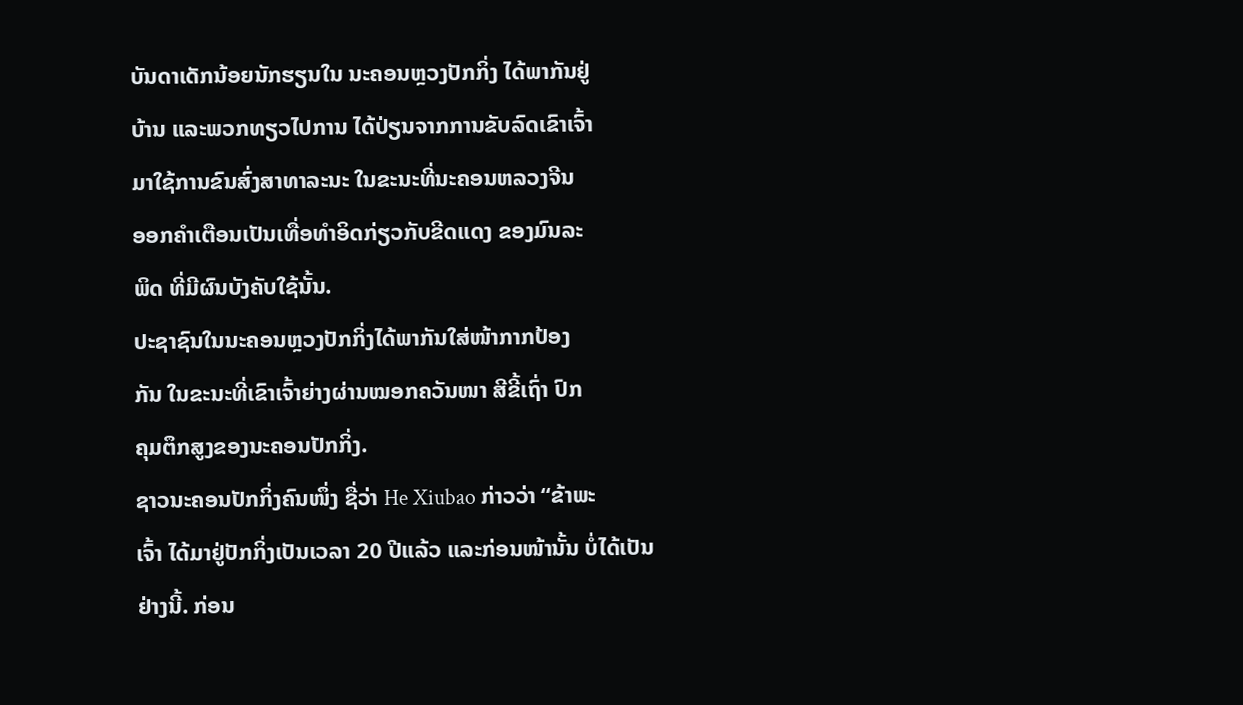ບັນດາເດັກນ້ອຍນັກຮຽນໃນ ນະຄອນຫຼວງປັກກິ່ງ ໄດ້ພາກັນຢູ່
ບ້ານ ແລະພວກທຽວໄປການ ໄດ້ປ່ຽນຈາກການຂັບລົດເຂົາເຈົ້າ
ມາໃຊ້ການຂົນສົ່ງສາທາລະນະ ໃນຂະນະທີ່ນະຄອນຫລວງຈີນ
ອອກຄຳເຕືອນເປັນເທື່ອທຳອິດກ່ຽວກັບຂີດແດງ ຂອງມົນລະ
ພິດ ທີ່ມີຜົນບັງຄັບໃຊ້ນັ້ນ.
ປະຊາຊົນໃນນະຄອນຫຼວງປັກກິ່ງໄດ້ພາກັນໃສ່ໜ້າກາກປ້ອງ
ກັນ ໃນຂະນະທີ່ເຂົາເຈົ້າຍ່າງຜ່ານໝອກຄວັນໜາ ສີຂີ້ເຖົ່າ ປົກ
ຄຸມຕຶກສູງຂອງນະຄອນປັກກິ່ງ.
ຊາວນະຄອນປັກກິ່ງຄົນໜຶ່ງ ຊື່ວ່າ He Xiubao ກ່າວວ່າ “ຂ້າພະ
ເຈົ້າ ໄດ້ມາຢູ່ປັກກິ່ງເປັນເວລາ 20 ປີແລ້ວ ແລະກ່ອນໜ້ານັ້ນ ບໍ່ໄດ້ເປັນຢ່າງນີ້. ກ່ອນ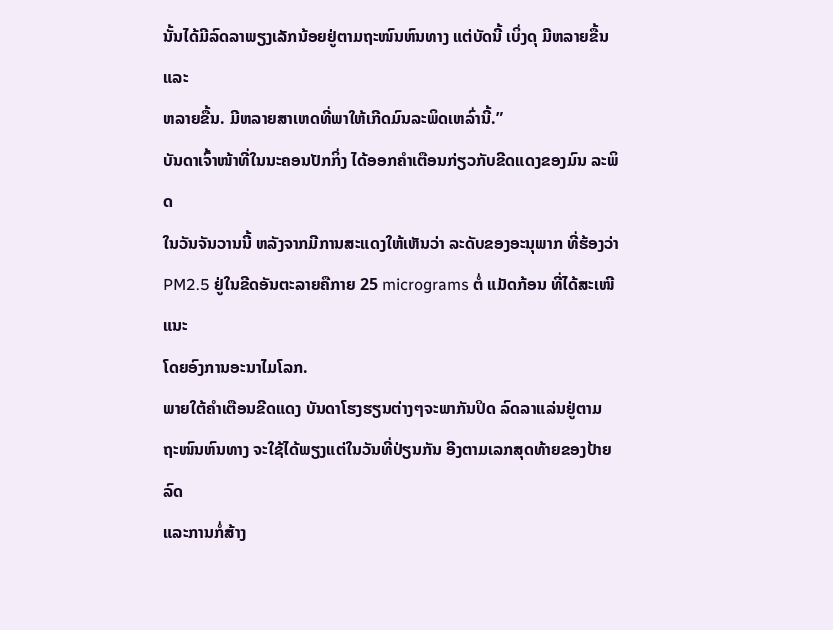ນັ້ນໄດ້ມີລົດລາພຽງເລັກນ້ອຍຢູ່ຕາມຖະໜົນຫົນທາງ ແຕ່ບັດນີ້ ເບິ່ງດຸ ມີຫລາຍຂື້ນ ແລະ
ຫລາຍຂື້ນ. ມີຫລາຍສາເຫດທີ່ພາໃຫ້ເກີດມົນລະພິດເຫລົ່ານີ້.”
ບັນດາເຈົ້າໜ້າທີ່ໃນນະຄອນປັກກິ່ງ ໄດ້ອອກຄຳເຕືອນກ່ຽວກັບຂີດແດງຂອງມົນ ລະພິດ
ໃນວັນຈັນວານນີ້ ຫລັງຈາກມີການສະແດງໃຫ້ເຫັນວ່າ ລະດັບຂອງອະນຸພາກ ທີ່ຮ້ອງວ່າ
PM2.5 ຢູ່ໃນຂີດອັນຕະລາຍຄືກາຍ 25 micrograms ຕໍ່ ແມັດກ້ອນ ທີ່ໄດ້ສະເໜີແນະ
ໂດຍອົງການອະນາໄມໂລກ.
ພາຍໃຕ້ຄຳເຕືອນຂີດແດງ ບັນດາໂຮງຮຽນຕ່າງໆຈະພາກັນປິດ ລົດລາແລ່ນຢູ່ຕາມ
ຖະໜົນຫົນທາງ ຈະໃຊ້ໄດ້ພຽງແຕ່ໃນວັນທີ່ປ່ຽນກັນ ອີງຕາມເລກສຸດທ້າຍຂອງປ້າຍລົດ
ແລະການກໍ່ສ້າງ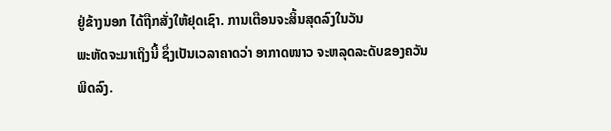ຢູ່ຂ້າງນອກ ໄດ້ຖືກສັ່ງໃຫ້ຢຸດເຊົາ. ການເຕືອນຈະສິ້ນສຸດລົງໃນວັນ
ພະຫັດຈະມາເຖິງນີ້ ຊຶ່ງເປັນເວລາຄາດວ່າ ອາກາດໜາວ ຈະຫລຸດລະດັບຂອງຄວັນ
ພິດລົງ.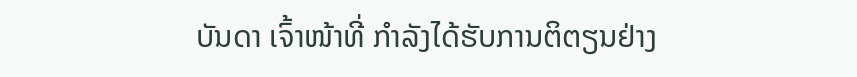ບັນດາ ເຈົ້າໜ້າທີ່ ກຳລັງໄດ້ຮັບການຕິຕຽນຢ່າງ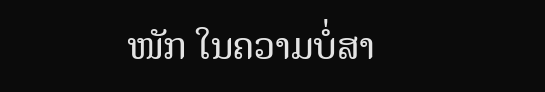ໜັກ ໃນຄວາມບໍ່ສາ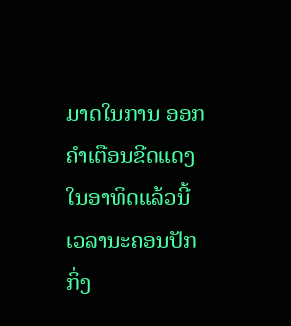ມາດໃນການ ອອກ
ຄຳເຕືອນຂີດແດງໃນອາທິດແລ້ວນີ້ ເວລານະຄອນປັກກິ່ງ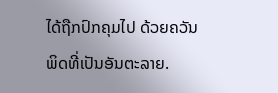ໄດ້ຖືກປົກຄຸມໄປ ດ້ວຍຄວັນ
ພິດທີ່ເປັນອັນຕະລາຍ.